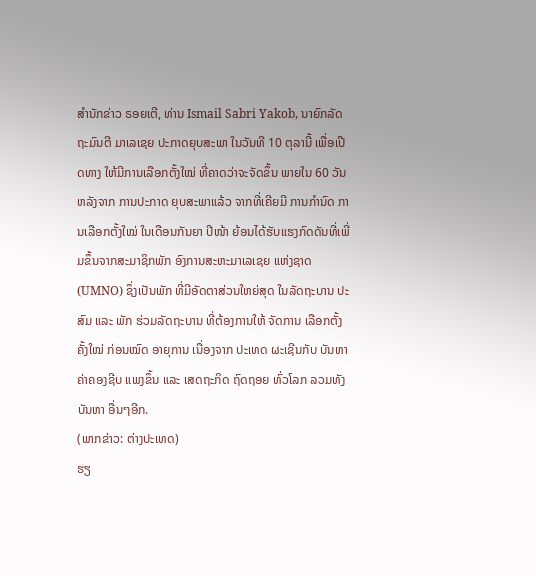ສຳນັກຂ່າວ ຣອຍເຕີ, ທ່ານ Ismail Sabri Yakob, ນາຍົກລັດຖະມົນຕີ ມາເລເຊຍ ປະກາດຍຸບສະພາ ໃນວັນທີ 10 ຕຸລານີ້ ເພື່ອເປີດທາງ ໃຫ້ມີການເລືອກຕັ້ງໃໝ່ ທີ່ຄາດວ່າຈະຈັດຂຶ້ນ ພາຍໃນ 60 ວັນ ຫລັງຈາກ ການປະກາດ ຍຸບສະພາແລ້ວ ຈາກທີ່ເຄີຍມີ ການກຳນົດ ການເລືອກຕັ້ງໃໝ່ ໃນເດືອນກັນຍາ ປີໜ້າ ຍ້ອນໄດ້ຮັບແຮງກົດດັນທີ່ເພີ່ມຂຶ້ນຈາກສະມາຊິກພັກ ອົງການສະຫະມາເລເຊຍ ແຫ່ງຊາດ (UMNO) ຊຶ່ງເປັນພັກ ທີ່ມີອັດຕາສ່ວນໃຫຍ່ສຸດ ໃນລັດຖະບານ ປະສົມ ແລະ ພັກ ຮ່ວມລັດຖະບານ ທີ່ຕ້ອງການໃຫ້ ຈັດການ ເລືອກຕັ້ງ ຄັ້ງໃໝ່ ກ່ອນໝົດ ອາຍຸການ ເນື່ອງຈາກ ປະເທດ ຜະເຊີນກັບ ບັນຫາ ຄ່າຄອງຊີບ ແພງຂຶ້ນ ແລະ ເສດຖະກິດ ຖົດຖອຍ ທົ່ວໂລກ ລວມທັງ ບັນຫາ ອື່ນໆອີກ.
(ພາກຂ່າວ: ຕ່າງປະເທດ)
ຮຽ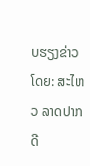ບຮຽງຂ່າວໂດຍ: ສະໄຫວ ລາດປາກດີ